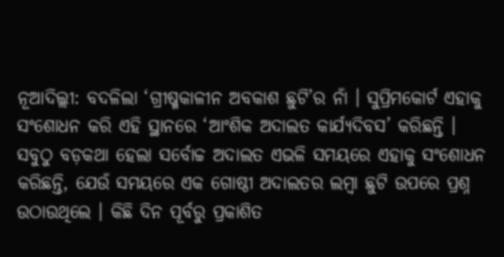ନୂଆଦିଲ୍ଲୀ: ବଦଳିଲା ‘ଗ୍ରୀଷ୍ମକାଳୀନ ଅବକାଶ ଛୁଟି’ର ନାଁ । ସୁପ୍ରିମକୋର୍ଟ ଏହାକୁ ସଂଶୋଧନ କରି ଏହି ସ୍ଥାନରେ ‘ଆଂଶିକ ଅଦାଲତ କାର୍ଯ୍ୟଦିବସ’ କରିଛନ୍ତି । ସବୁଠୁ ବଡ଼କଥା ହେଲା ସର୍ବୋଚ୍ଚ ଅଦାଲତ ଏଭଳି ସମୟରେ ଏହାକୁ ସଂଶୋଧନ କରିଛନ୍ତି, ଯେଉଁ ସମୟରେ ଏକ ଗୋଷ୍ଠୀ ଅଦାଲତର ଲମ୍ବା ଛୁଟି ଉପରେ ପ୍ରଶ୍ନ ଉଠାଉଥିଲେ । କିଛି ଦିନ ପୂର୍ବରୁ ପ୍ରକାଶିତ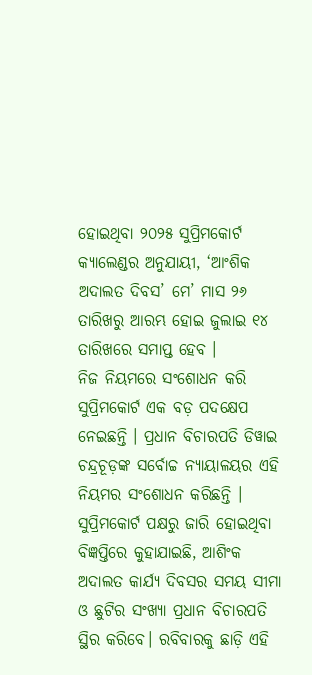ହୋଇଥିବା ୨୦୨୫ ସୁପ୍ରିମକୋର୍ଟ କ୍ୟାଲେଣ୍ଡର ଅନୁଯାୟୀ, ‘ଆଂଶିକ ଅଦାଲତ ଦିବସ’ ମେ’ ମାସ ୨୬ ତାରିଖରୁ ଆରମ୍ଭ ହୋଇ ଜୁଲାଇ ୧୪ ତାରିଖରେ ସମାପ୍ତ ହେବ ।
ନିଜ ନିୟମରେ ସଂଶୋଧନ କରି ସୁପ୍ରିମକୋର୍ଟ ଏକ ବଡ଼ ପଦକ୍ଷେପ ନେଇଛନ୍ତି । ପ୍ରଧାନ ବିଚାରପତି ଡିୱାଇ ଚନ୍ଦ୍ରଚୂଡ଼ଙ୍କ ସର୍ବୋଚ୍ଚ ନ୍ୟାୟାଳୟର ଏହି ନିୟମର ସଂଶୋଧନ କରିଛନ୍ତି । ସୁପ୍ରିମକୋର୍ଟ ପକ୍ଷରୁ ଜାରି ହୋଇଥିବା ବିଜ୍ଞପ୍ତିରେ କୁହାଯାଇଛି, ଆଶିଂକ ଅଦାଲତ କାର୍ଯ୍ୟ ଦିବସର ସମୟ ସୀମା ଓ ଛୁଟିର ସଂଖ୍ୟା ପ୍ରଧାନ ବିଚାରପତି ସ୍ଥିର କରିବେ। ରବିବାରକୁ ଛାଡ଼ି ଏହି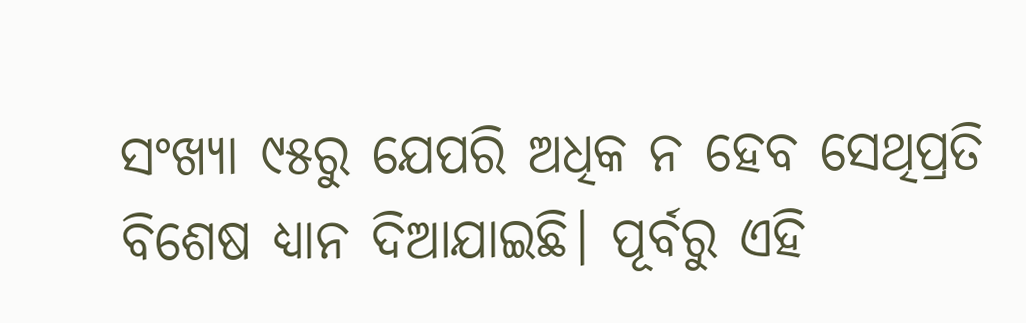ସଂଖ୍ୟା ୯୫ରୁ ଯେପରି ଅଧିକ ନ ହେବ ସେଥିପ୍ରତି ବିଶେଷ ଧ୍ୟାନ ଦିଆଯାଇଛି। ପୂର୍ବରୁ ଏହି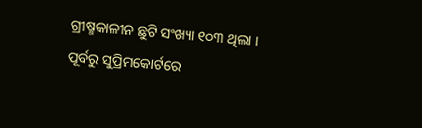ଗ୍ରୀଷ୍ମକାଳୀନ ଛୁଟି ସଂଖ୍ୟା ୧୦୩ ଥିଲା ।
ପୂର୍ବରୁ ସୁପ୍ରିମକୋର୍ଟରେ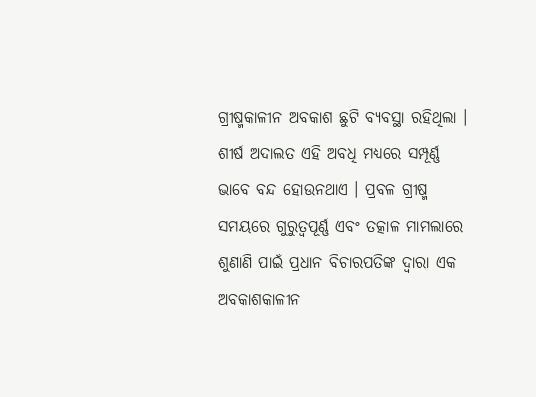ଗ୍ରୀଷ୍ମକାଳୀନ ଅବକାଶ ଛୁଟି ବ୍ୟବସ୍ଥା ରହିଥିଲା । ଶୀର୍ଷ ଅଦାଲତ ଏହି ଅବଧି ମଧ୍ୟରେ ସମ୍ପୂର୍ଣ୍ଣ ଭାବେ ବନ୍ଦ ହୋଉନଥାଏ । ପ୍ରବଳ ଗ୍ରୀଷ୍ମ ସମୟରେ ଗୁରୁତ୍ବପୂର୍ଣ୍ଣ ଏବଂ ତତ୍କାଳ ମାମଲାରେ ଶୁଣାଣି ପାଇଁ ପ୍ରଧାନ ବିଚାରପତିଙ୍କ ଦ୍ବାରା ଏକ ଅବକାଶକାଳୀନ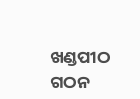ଖଣ୍ଡପୀଠ ଗଠନ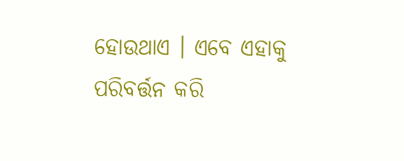ହୋଉଥାଏ । ଏବେ ଏହାକୁ ପରିବର୍ତ୍ତନ କରି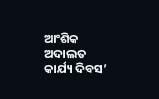ଆଂଶିକ ଅଦାଲତ କାର୍ଯ୍ୟ ଦିବସ’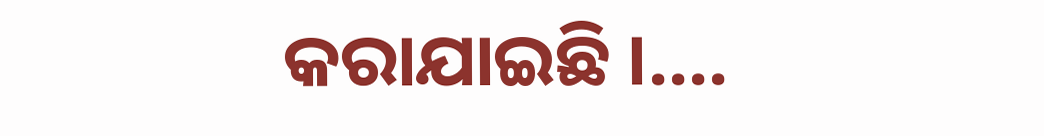କରାଯାଇଛି ।....